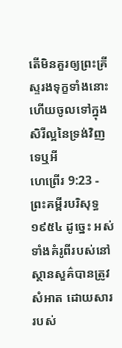តើមិនគួរឲ្យព្រះគ្រីស្ទរងទុក្ខទាំងនោះ ហើយចូលទៅក្នុងសិរីល្អនៃទ្រង់វិញទេឬអី
ហេព្រើរ 9:23 - ព្រះគម្ពីរបរិសុទ្ធ ១៩៥៤ ដូច្នេះ អស់ទាំងគំរូពីរបស់នៅស្ថានសួគ៌បានត្រូវសំអាត ដោយសាររបស់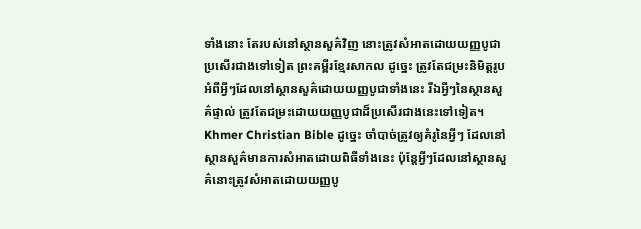ទាំងនោះ តែរបស់នៅស្ថានសួគ៌វិញ នោះត្រូវសំអាតដោយយញ្ញបូជាប្រសើរជាងទៅទៀត ព្រះគម្ពីរខ្មែរសាកល ដូច្នេះ ត្រូវតែជម្រះនិមិត្តរូបអំពីអ្វីៗដែលនៅស្ថានសួគ៌ដោយយញ្ញបូជាទាំងនេះ រីឯអ្វីៗនៃស្ថានសួគ៌ផ្ទាល់ ត្រូវតែជម្រះដោយយញ្ញបូជាដ៏ប្រសើរជាងនេះទៅទៀត។ Khmer Christian Bible ដូច្នេះ ចាំបាច់ត្រូវឲ្យគំរូនៃអ្វីៗ ដែលនៅស្ថានសួគ៌មានការសំអាតដោយពិធីទាំងនេះ ប៉ុន្ដែអ្វីៗដែលនៅស្ថានសួគ៌នោះត្រូវសំអាតដោយយញ្ញបូ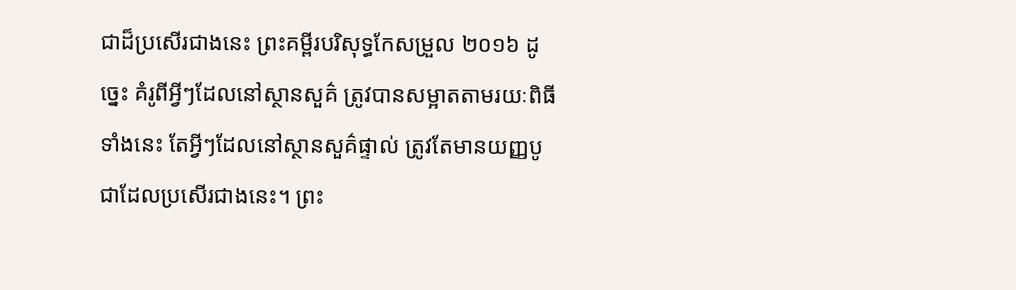ជាដ៏ប្រសើរជាងនេះ ព្រះគម្ពីរបរិសុទ្ធកែសម្រួល ២០១៦ ដូច្នេះ គំរូពីអ្វីៗដែលនៅស្ថានសួគ៌ ត្រូវបានសម្អាតតាមរយៈពិធីទាំងនេះ តែអ្វីៗដែលនៅស្ថានសួគ៌ផ្ទាល់ ត្រូវតែមានយញ្ញបូជាដែលប្រសើរជាងនេះ។ ព្រះ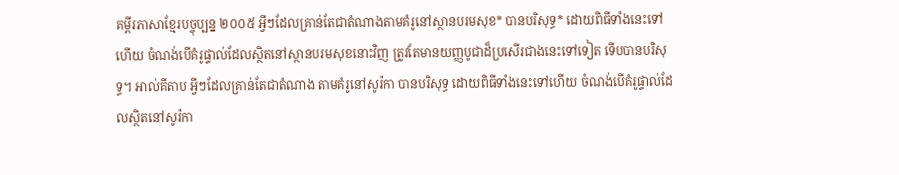គម្ពីរភាសាខ្មែរបច្ចុប្បន្ន ២០០៥ អ្វីៗដែលគ្រាន់តែជាតំណាងតាមគំរូនៅស្ថានបរមសុខ* បានបរិសុទ្ធ* ដោយពិធីទាំងនេះទៅហើយ ចំណង់បើគំរូផ្ទាល់ដែលស្ថិតនៅស្ថានបរមសុខនោះវិញ ត្រូវតែមានយញ្ញបូជាដ៏ប្រសើរជាងនេះទៅទៀត ទើបបានបរិសុទ្ធ។ អាល់គីតាប អ្វីៗដែលគ្រាន់តែជាតំណាង តាមគំរូនៅសូរ៉កា បានបរិសុទ្ធ ដោយពិធីទាំងនេះទៅហើយ ចំណង់បើគំរូផ្ទាល់ដែលស្ថិតនៅសូរ៉កា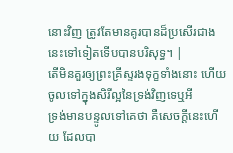នោះវិញ ត្រូវតែមានគូរបានដ៏ប្រសើរជាងនេះទៅទៀតទើបបានបរិសុទ្ធ។ |
តើមិនគួរឲ្យព្រះគ្រីស្ទរងទុក្ខទាំងនោះ ហើយចូលទៅក្នុងសិរីល្អនៃទ្រង់វិញទេឬអី
ទ្រង់មានបន្ទូលទៅគេថា គឺសេចក្ដីនេះហើយ ដែលបា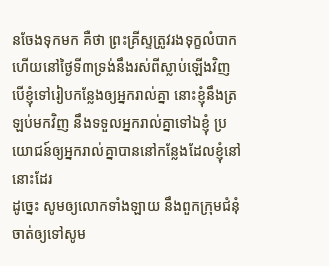នចែងទុកមក គឺថា ព្រះគ្រីស្ទត្រូវរងទុក្ខលំបាក ហើយនៅថ្ងៃទី៣ទ្រង់នឹងរស់ពីស្លាប់ឡើងវិញ
បើខ្ញុំទៅរៀបកន្លែងឲ្យអ្នករាល់គ្នា នោះខ្ញុំនឹងត្រឡប់មកវិញ នឹងទទួលអ្នករាល់គ្នាទៅឯខ្ញុំ ប្រយោជន៍ឲ្យអ្នករាល់គ្នាបាននៅកន្លែងដែលខ្ញុំនៅនោះដែរ
ដូច្នេះ សូមឲ្យលោកទាំងឡាយ នឹងពួកក្រុមជំនុំ ចាត់ឲ្យទៅសូម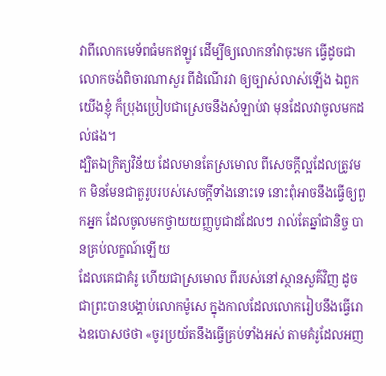វាពីលោកមេទ័ពធំមកឥឡូវ ដើម្បីឲ្យលោកនាំវាចុះមក ធ្វើដូចជាលោកចង់ពិចារណាសួរ ពីដំណើរវា ឲ្យច្បាស់លាស់ឡើង ឯពួកយើងខ្ញុំ ក៏ប្រុងប្រៀបជាស្រេចនឹងសំឡាប់វា មុនដែលវាចូលមកដល់ផង។
ដ្បិតឯក្រិត្យវិន័យ ដែលមានតែស្រមោល ពីសេចក្ដីល្អដែលត្រូវមក មិនមែនជាតួរូបរបស់សេចក្ដីទាំងនោះទេ នោះពុំអាចនឹងធ្វើឲ្យពួកអ្នក ដែលចូលមកថ្វាយយញ្ញបូជាដដែលៗ រាល់តែឆ្នាំជានិច្ច បានគ្រប់លក្ខណ៍ឡើយ
ដែលគេជាគំរូ ហើយជាស្រមោល ពីរបស់នៅស្ថានសួគ៌វិញ ដូចជាព្រះបានបង្គាប់លោកម៉ូសេ ក្នុងកាលដែលលោករៀបនឹងធ្វើរោងឧបោសថថា «ចូរប្រយ័តនឹងធ្វើគ្រប់ទាំងអស់ តាមគំរូដែលអញ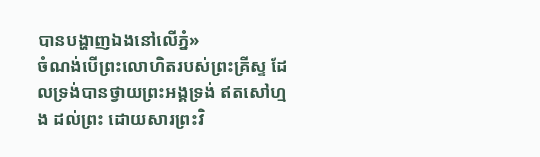បានបង្ហាញឯងនៅលើភ្នំ»
ចំណង់បើព្រះលោហិតរបស់ព្រះគ្រីស្ទ ដែលទ្រង់បានថ្វាយព្រះអង្គទ្រង់ ឥតសៅហ្មង ដល់ព្រះ ដោយសារព្រះវិ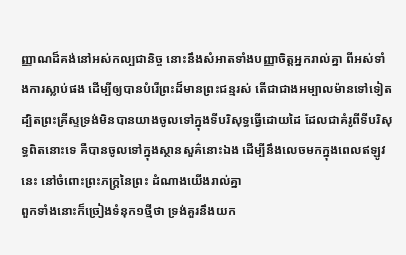ញ្ញាណដ៏គង់នៅអស់កល្បជានិច្ច នោះនឹងសំអាតទាំងបញ្ញាចិត្តអ្នករាល់គ្នា ពីអស់ទាំងការស្លាប់ផង ដើម្បីឲ្យបានបំរើព្រះដ៏មានព្រះជន្មរស់ តើជាជាងអម្បាលម៉ានទៅទៀត
ដ្បិតព្រះគ្រីស្ទទ្រង់មិនបានយាងចូលទៅក្នុងទីបរិសុទ្ធធ្វើដោយដៃ ដែលជាគំរូពីទីបរិសុទ្ធពិតនោះទេ គឺបានចូលទៅក្នុងស្ថានសួគ៌នោះឯង ដើម្បីនឹងលេចមកក្នុងពេលឥឡូវនេះ នៅចំពោះព្រះភក្ត្រនៃព្រះ ដំណាងយើងរាល់គ្នា
ពួកទាំងនោះក៏ច្រៀងទំនុក១ថ្មីថា ទ្រង់គួរនឹងយក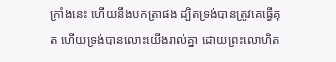ក្រាំងនេះ ហើយនឹងបកត្រាផង ដ្បិតទ្រង់បានត្រូវគេធ្វើគុត ហើយទ្រង់បានលោះយើងរាល់គ្នា ដោយព្រះលោហិត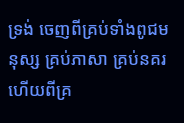ទ្រង់ ចេញពីគ្រប់ទាំងពូជមនុស្ស គ្រប់ភាសា គ្រប់នគរ ហើយពីគ្រ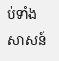ប់ទាំងសាសន៍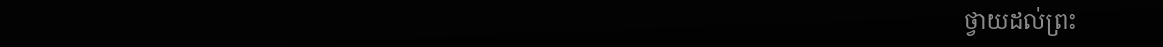ថ្វាយដល់ព្រះ